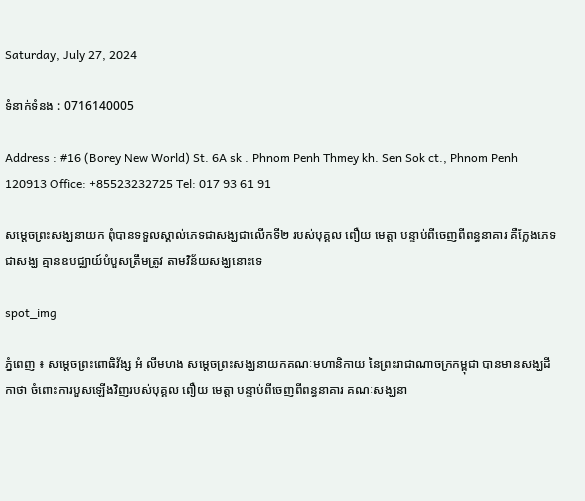Saturday, July 27, 2024

ទំនាក់ទំនង : 0716140005

Address : #16 (Borey New World) St. 6A sk . Phnom Penh Thmey kh. Sen Sok ct., Phnom Penh 120913 Office: +85523232725 Tel: 017 93 61 91

សម្ដេចព្រះសង្ឃនាយក ពុំបានទទួលស្គាល់ភេទជាសង្ឃជាលើកទី២ របស់បុគ្គល ពឿយ មេត្តា បន្ទាប់ពីចេញពីពន្ធនាគារ គឺក្លែងភេទជាសង្ឃ គ្មានឧបជ្ឈាយ៍បំបួសត្រឹមត្រូវ តាមវិន័យសង្ឃនោះទេ

spot_img

ភ្នំពេញ ៖ សម្តេចព្រះពោធិវ័ង្ស អំ លីមហង សម្ដេចព្រះសង្ឃនាយកគណៈមហានិកាយ នៃព្រះរាជាណាចក្រកម្ពុជា បានមានសង្ឃដីកាថា ចំពោះការបួសឡើងវិញរបស់បុគ្គល ពឿយ មេត្តា បន្ទាប់ពីចេញពីពន្ធនាគារ គណៈសង្ឃនា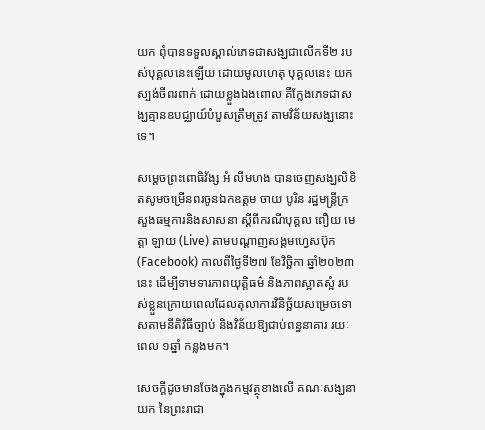យក ពុំបានទទួលស្គាល់ភេទជាសង្ឃជាលើកទី២ របស់បុគ្គលនេះឡើយ ដោយមូលហេតុ បុគ្គលនេះ យកស្បង់ចីពរពាក់ ដោយខ្លួងឯងពោល គឺក្លែងភេទជាសង្ឃគ្មានឧបជ្ឈាយ៍បំបួសត្រឹមត្រូវ តាមវិន័យសង្ឃនោះទេ។

សម្តេចព្រះពោធិវ័ង្ស អំ លីមហង បានចេញសង្ឃលិខិតសូមចម្រើនពរចូនឯកឧត្តម ចាយ បូរិន រដ្ឋមន្ត្រីក្រសួងធម្មការនិងសាសនា ស្តីពីករណីបុគ្គល ពឿយ មេត្តា ឡាយ (Live) តាមបណ្ដាញសង្គមហ្វេសប៊ុក (Facebook) កាលពីថ្ងៃទី២៧ ខែវិច្ឆិកា ឆ្នាំ២០២៣ នេះ ដើម្បីទាមទារភាពយុត្តិធម៌ និងភាពស្អាតស្អំ របស់ខ្លួនក្រោយពេលដែលតុលាការវិនិច្ឆ័យសម្រេចទោសតាមនីតិវិធីច្បាប់ និងវិន័យឱ្យជាប់ពន្ធនាគារ រយៈពេល ១ឆ្នាំ កន្លងមក។

សេចក្ដីដូចមានចែងក្នុងកម្មវត្ថុខាងលើ គណៈសង្ឃនាយក នៃព្រះរាជា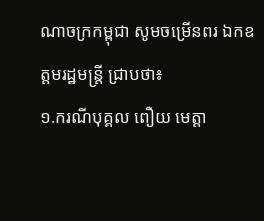ណាចក្រកម្ពុជា សូមចម្រើនពរ ឯកឧត្តមរដ្ឋមន្ត្រី ជ្រាបថា៖
១.ករណីបុគ្គល ពឿយ មេត្តា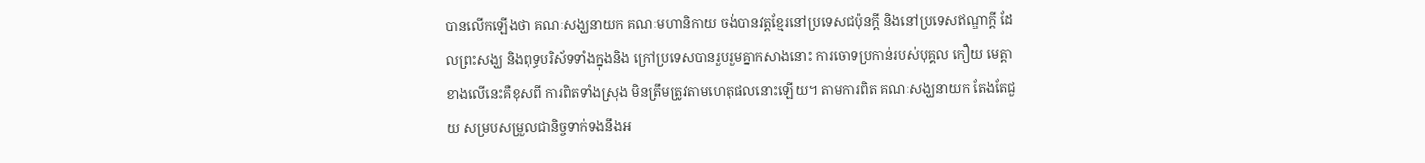បានលើកឡើងថា គណៈសង្ឃនាយក គណៈមហានិកាយ ចង់បានវត្តខ្មែរនៅប្រទេសជប៉ុនក្តី និងនៅប្រទេសឥណ្ឌាក្តី ដែលព្រះសង្ឃ និងពុទ្ធបរិស័ទទាំងក្នុងនិង ក្រៅប្រទេសបានរួបរួមគ្នាកសាងនោះ ការចោទប្រកាន់របស់បុគ្គល កឿយ មេត្តា ខាងលើនេះគឺខុសពី ការពិតទាំងស្រុង មិនត្រឹមត្រូវតាមហេតុផលនោះឡើយ។ តាមការពិត គណៈសង្ឃនាយក តែងតែជួយ សម្របសម្រួលជានិច្ចទាក់ទងនឹងអ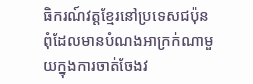ធិករណ៍វត្តខ្មែរនៅប្រទេសជប៉ុន ពុំដែលមានបំណងអាក្រក់ណាមួយក្នុងការចាត់ចែងវ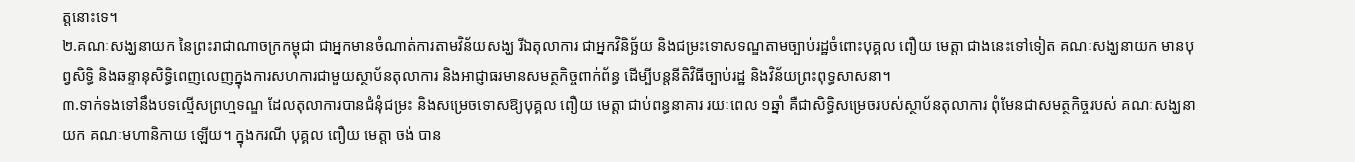ត្តនោះទេ។
២.គណៈសង្ឃនាយក នៃព្រះរាជាណាចក្រកម្ពុជា ជាអ្នកមានចំណាត់ការតាមវិន័យសង្ឃ រីឯតុលាការ ជាអ្នកវិនិច្ឆ័យ និងជម្រះទោសទណ្ឌតាមច្បាប់រដ្ឋចំពោះបុគ្គល ពឿយ មេត្តា ជាងនេះទៅទៀត គណៈសង្ឃនាយក មានបុព្វសិទ្ធិ និងឆន្ទានុសិទ្ធិពេញលេញក្នុងការសហការជាមួយស្ថាប័នតុលាការ និងអាជ្ញាធរមានសមត្ថកិច្ចពាក់ព័ន្ធ ដើម្បីបន្តនីតិវិធីច្បាប់រដ្ឋ និងវិន័យព្រះពុទ្ធសាសនា។
៣.ទាក់ទងទៅនឹងបទល្មើសព្រហ្មទណ្ឌ ដែលតុលាការបានជំនុំជម្រះ និងសម្រេចទោសឱ្យបុគ្គល ពឿយ មេត្តា ជាប់ពន្ធនាគារ រយៈពេល ១ឆ្នាំ គឺជាសិទ្ធិសម្រេចរបស់ស្ថាប័នតុលាការ ពុំមែនជាសមត្ថកិច្ចរបស់ គណៈសង្ឃនាយក គណៈមហានិកាយ ឡើយ។ ក្នុងករណី បុគ្គល ពឿយ មេត្តា ចង់ បាន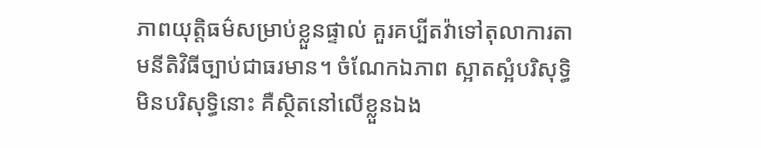ភាពយុត្តិធម៌សម្រាប់ខ្លួនផ្ទាល់ គួរគប្បីតវ៉ាទៅតុលាការតាមនីតិវិធីច្បាប់ជាធរមាន។ ចំណែកឯភាព ស្អាតស្អំបរិសុទ្ធិមិនបរិសុទ្ធិនោះ គឺស្ថិតនៅលើខ្លួនឯង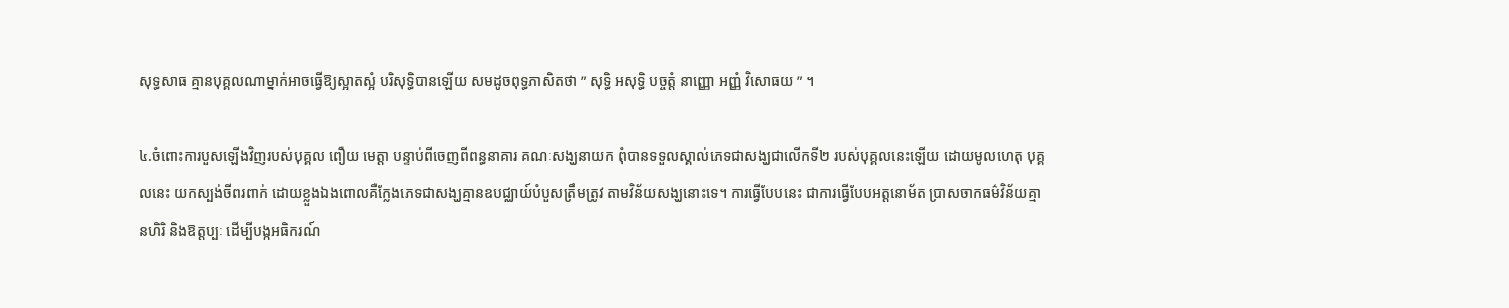សុទ្ធសាធ គ្មានបុគ្គលណាម្នាក់អាចធ្វើឱ្យស្អាតស្អំ បរិសុទ្ធិបានឡើយ សមដូចពុទ្ធភាសិតថា ” សុទ្ធិ អសុទ្ធិ បច្ចត្តំ នាញ្ញោ អញ្ញំ វិសោធយ ” ។

៤.ចំពោះការបួសឡើងវិញរបស់បុគ្គល ពឿយ មេត្តា បន្ទាប់ពីចេញពីពន្ធនាគារ គណៈសង្ឃនាយក ពុំបានទទួលស្គាល់ភេទជាសង្ឃជាលើកទី២ របស់បុគ្គលនេះឡើយ ដោយមូលហេតុ បុគ្គលនេះ យកស្បង់ចីពរពាក់ ដោយខ្លួងឯងពោលគឺក្លែងភេទជាសង្ឃគ្មានឧបជ្ឈាយ៍បំបួសត្រឹមត្រូវ តាមវិន័យសង្ឃនោះទេ។ ការធ្វើបែបនេះ ជាការធ្វើបែបអត្តនោម័ត ប្រាសចាកធម៌វិន័យគ្មានហិរិ និងឱត្តប្បៈ ដើម្បីបង្កអធិករណ៍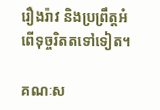រឿងរ៉ាវ និងប្រព្រឹត្តអំពើទុច្ចរិតតទៅទៀត។

គណៈស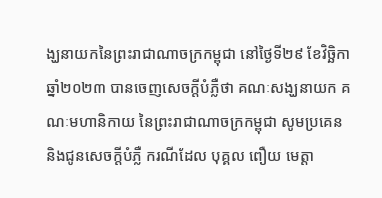ង្ឃនាយកនៃព្រះរាជាណាចក្រកម្ពុជា នៅថ្ងៃទី២៩ ខែវិច្ឆិកា ឆ្នាំ២០២៣ បានចេញសេចក្តីបំភ្លឺថា គណៈសង្ឃនាយក គណៈមហានិកាយ នៃព្រះរាជាណាចក្រកម្ពុជា សូមប្រគេន និងជូនសេចក្តីបំភ្លឺ ករណីដែល បុគ្គល ពឿយ មេត្តា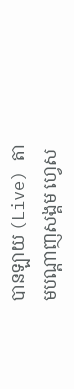បានឡាយ (Live) តាមបណ្តាញសង្គម ហ្វេស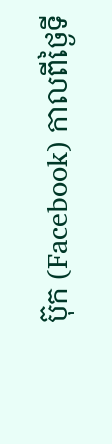ប៊ុក (Facebook) កាលពីថ្ងៃទី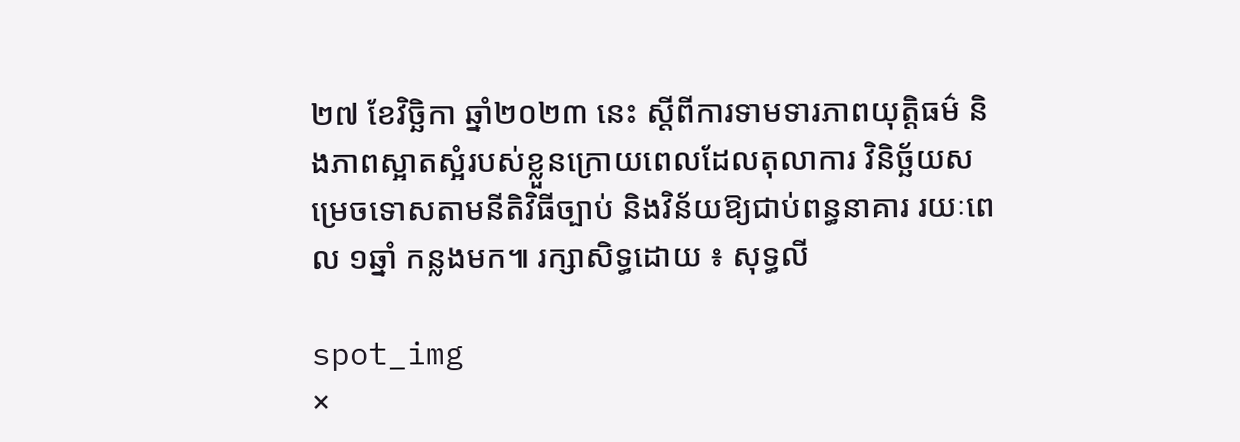២៧ ខែវិច្ឆិកា ឆ្នាំ២០២៣ នេះ ស្តីពីការទាមទារភាពយុត្តិធម៌ និងភាពស្អាតស្អំរបស់ខ្លួនក្រោយពេលដែលតុលាការ វិនិច្ឆ័យសម្រេចទោសតាមនីតិវិធីច្បាប់ និងវិន័យឱ្យជាប់ពន្ធនាគារ រយៈពេល ១ឆ្នាំ កន្លងមក៕ រក្សាសិទ្ធដោយ ៖ សុទ្ធលី

spot_img
×